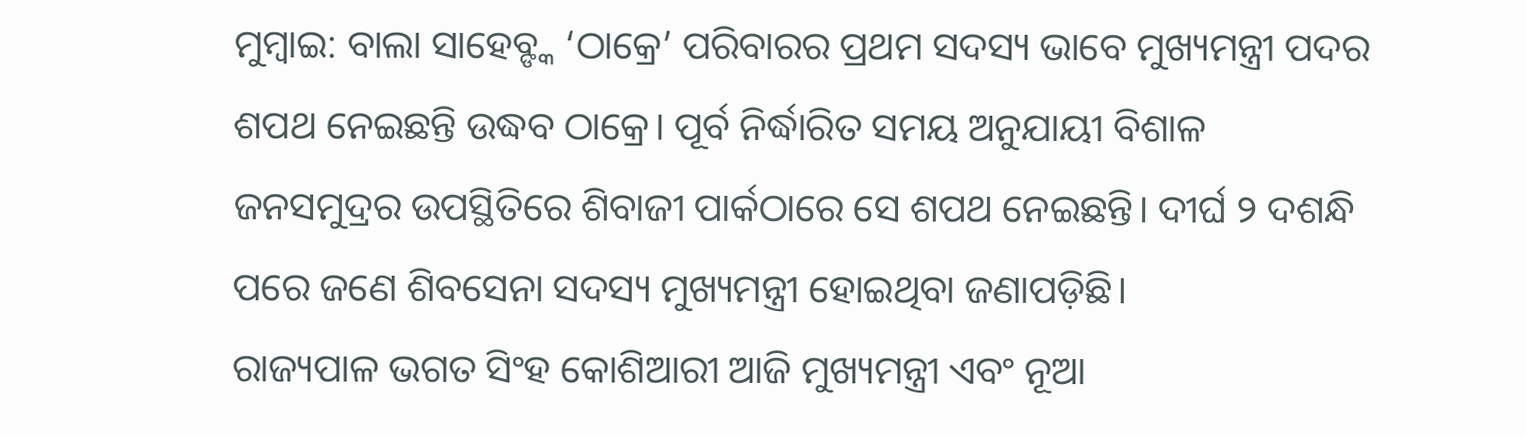ମୁମ୍ବାଇ: ବାଲା ସାହେବ୍ଙ୍କ ‘ଠାକ୍ରେ’ ପରିବାରର ପ୍ରଥମ ସଦସ୍ୟ ଭାବେ ମୁଖ୍ୟମନ୍ତ୍ରୀ ପଦର ଶପଥ ନେଇଛନ୍ତି ଉଦ୍ଧବ ଠାକ୍ରେ। ପୂର୍ବ ନିର୍ଦ୍ଧାରିତ ସମୟ ଅନୁଯାୟୀ ବିଶାଳ ଜନସମୁଦ୍ରର ଉପସ୍ଥିତିରେ ଶିବାଜୀ ପାର୍କଠାରେ ସେ ଶପଥ ନେଇଛନ୍ତି। ଦୀର୍ଘ ୨ ଦଶନ୍ଧି ପରେ ଜଣେ ଶିବସେନା ସଦସ୍ୟ ମୁଖ୍ୟମନ୍ତ୍ରୀ ହୋଇଥିବା ଜଣାପଡ଼ିଛି।
ରାଜ୍ୟପାଳ ଭଗତ ସିଂହ କୋଶିଆରୀ ଆଜି ମୁଖ୍ୟମନ୍ତ୍ରୀ ଏବଂ ନୂଆ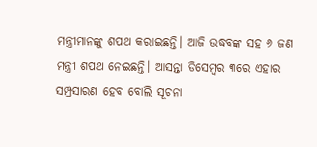ମନ୍ତ୍ରୀମାନଙ୍କୁ ଶପଥ କରାଇଛନ୍ତି। ଆଜି ଉଦ୍ଧବଙ୍କ ସହ ୬ ଜଣ ମନ୍ତ୍ରୀ ଶପଥ ନେଇଛନ୍ତି। ଆସନ୍ତା ଡିସେମ୍ବର ୩ରେ ଏହାର ସମ୍ପ୍ରସାରଣ ହେବ ବୋଲି ସୂଚନା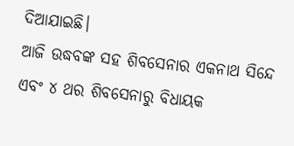ଦିଆଯାଇଛି।
ଆଜି ଉଦ୍ଧବଙ୍କ ସହ ଶିବସେନାର ଏକନାଥ ସିନ୍ଦେ ଏବଂ ୪ ଥର ଶିବସେନାରୁ ବିଧାୟକ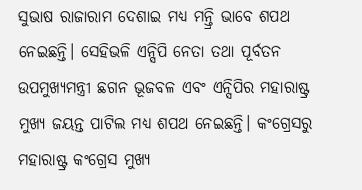ସୁଭାଷ ରାଜାରାମ ଦେଶାଇ ମଧ୍ୟ ମନ୍ତ୍ରି ଭାବେ ଶପଥ ନେଇଛନ୍ତି। ସେହିଭଳି ଏନ୍ସିପି ନେତା ତଥା ପୂର୍ବତନ ଉପମୁଖ୍ୟମନ୍ତ୍ରୀ ଛଗନ ଭୂଜବଳ ଏବଂ ଏନ୍ସିପିର ମହାରାଷ୍ଟ୍ର ମୁଖ୍ୟ ଜୟନ୍ତ ପାଟିଲ ମଧ୍ୟ ଶପଥ ନେଇଛନ୍ତି। କଂଗ୍ରେସରୁ ମହାରାଷ୍ଟ୍ର କଂଗ୍ରେସ ମୁଖ୍ୟ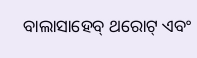ବାଲାସାହେବ୍ ଥରୋଟ୍ ଏବଂ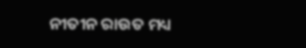ନୀତୀନ ରାଉତ ମଧ୍ୟ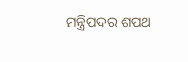ମନ୍ତ୍ରିପଦର ଶପଥ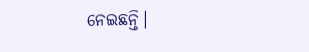ନେଇଛନ୍ତି।